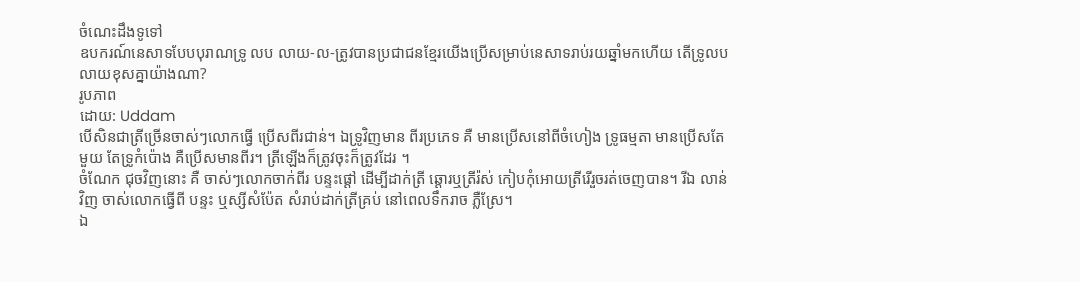ចំណេះដឹងទូទៅ
ឧបករណ៍នេសាទបែបបុរាណទ្រូ លប លាយ-ល-ត្រូវបានប្រជាជនខ្មែរយើងប្រើសម្រាប់នេសាទរាប់រយឆ្នាំមកហើយ តើទ្រូលបលាយខុសគ្នាយ៉ាងណា?
រូបភាព
ដោយ: Uddam
បើសិនជាត្រីច្រើនចាស់ៗលោកធ្វើ ប្រើសពីរជាន់។ ឯទ្រូវិញមាន ពីរប្រភេទ គឺ មានប្រើសនៅពីចំហៀង ទ្រូធម្មតា មានប្រើសតែមួយ តែទ្រូកំប៉ោង គឺប្រើសមានពីរ។ ត្រីឡើងក៏ត្រូវចុះក៏ត្រូវដែរ ។
ចំណែក ជុចវិញនោះ គឺ ចាស់ៗលោកចាក់ពីរ បន្ទះផ្ដៅ ដើម្បីដាក់ត្រី ឆ្ដោរឬត្រីរ៉ស់ កៀបកុំអោយត្រីរើរួចរត់ចេញបាន។ រីឯ លាន់ វិញ ចាស់លោកធ្វើពី បន្ទះ ឬស្សីសំប៉ែត សំរាប់ដាក់ត្រីគ្រប់ នៅពេលទឹករាច ភ្លឺស្រែ។
ឯ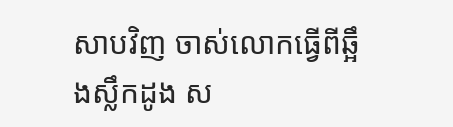សាបវិញ ចាស់លោកធ្វើពីឆ្អឹងស្លឹកដូង ស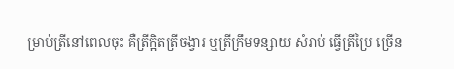ម្រាប់ត្រីនៅពេលចុះ គឺត្រីក្អិតត្រីចង្វារ ឬត្រីក្រឹមទន្សាយ សំរាប់ ធ្វើត្រីប្រៃ ច្រើន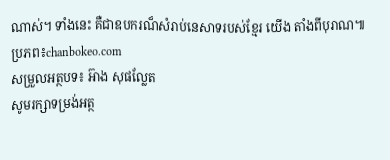ណាស់។ ទាំងនេះ គឺជាឧបករណ៏សំរាប់នេសាទរបស់ខ្មែរ យើង តាំងពីបុរាណ៕
ប្រភព៖chanbokeo.com
សម្រួលអត្ថបទ៖ អ៊ាង សុផល្លែត
សូមរក្សាទម្រង់អត្ថ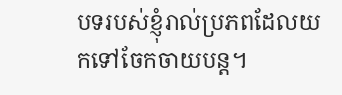បទរបស់ខ្ញុំរាល់ប្រភពដែលយកទៅចែកចាយបន្ត។